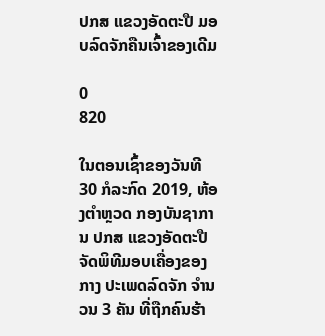ປກສ ແຂວງອັດຕະປື ມອບລົດຈັກຄືນເຈົ້າຂອງເດີມ

0
820

ໃນຕອນເຊົ້າຂອງວັນທີ 30 ກໍລະກົດ 2019, ຫ້ອງຕຳຫຼວດ ກອງບັນຊາການ ປກສ ແຂວງອັດຕະປື ຈັດພິທີມອບເຄື່ອງຂອງກາງ ປະເພດລົດຈັກ ຈຳນວນ 3 ຄັນ ທີ່ຖືກຄົນຮ້າ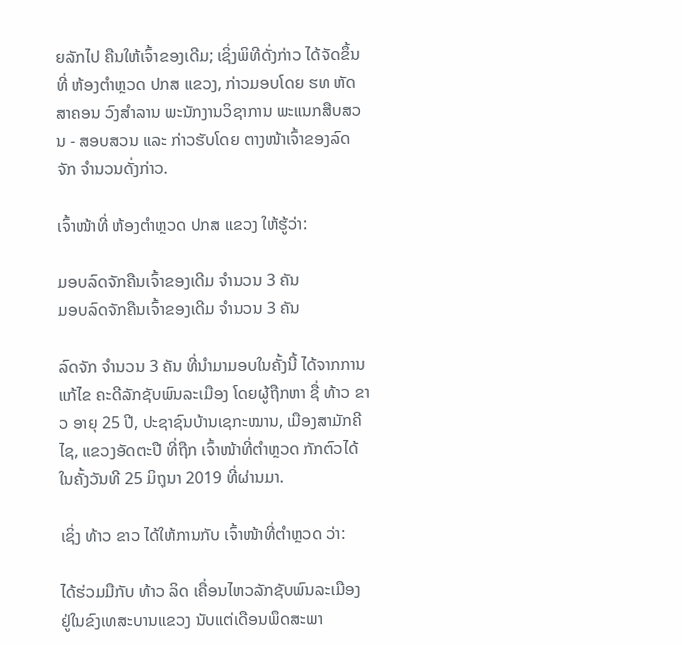ຍລັກໄປ ຄືນໃຫ້ເຈົ້າຂອງເດີມ; ເຊິ່ງພິທີດັ່ງກ່າວ ໄດ້ຈັດຂຶ້ນທີ່ ຫ້ອງຕຳຫຼວດ ປກສ ແຂວງ, ກ່າວມອບໂດຍ ຮທ ຫັດສາຄອນ ວົງສຳລານ ພະນັກງານວິຊາການ ພະແນກສືບສວນ - ສອບສວນ ແລະ ກ່າວຮັບໂດຍ ຕາງໜ້າເຈົ້າຂອງລົດຈັກ ຈຳນວນດັ່ງກ່າວ.

ເຈົ້າໜ້າທີ່ ຫ້ອງຕຳຫຼວດ ປກສ ແຂວງ ໃຫ້ຮູ້ວ່າ:

ມອບລົດຈັກຄືນເຈົ້າຂອງເດີມ ຈຳນວນ 3 ຄັນ
ມອບລົດຈັກຄືນເຈົ້າຂອງເດີມ ຈຳນວນ 3 ຄັນ

ລົດຈັກ ຈຳນວນ 3 ຄັນ ທີ່ນຳມາມອບໃນຄັ້ງນີ້ ໄດ້ຈາກການແກ້ໄຂ ຄະດີລັກຊັບພົນລະເມືອງ ໂດຍຜູ້ຖືກຫາ ຊື່ ທ້າວ ຂາວ ອາຍຸ 25 ປີ, ປະຊາຊົນບ້ານເຊກະໝານ, ເມືອງສາມັກຄີໄຊ, ແຂວງອັດຕະປື ທີ່ຖືກ ເຈົ້າໜ້າທີ່ຕຳຫຼວດ ກັກຕົວໄດ້ ໃນຄັ້ງວັນທີ 25 ມິຖຸນາ 2019 ທີ່ຜ່ານມາ.

ເຊິ່ງ ທ້າວ ຂາວ ໄດ້ໃຫ້ການກັບ ເຈົ້າໜ້າທີ່ຕຳຫຼວດ ວ່າ:

ໄດ້ຮ່ວມມືກັບ ທ້າວ ລິດ ເຄື່ອນໄຫວລັກຊັບພົນລະເມືອງ ຢູ່ໃນຂົງເທສະບານແຂວງ ນັບແຕ່ເດືອນພຶດສະພາ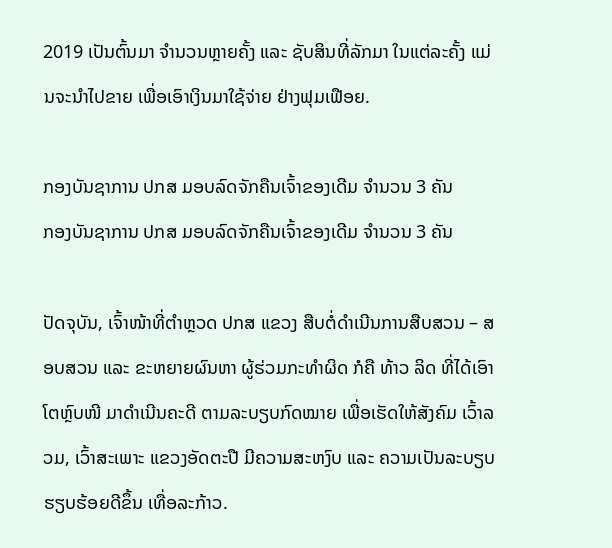2019 ເປັນຕົ້ນມາ ຈຳນວນຫຼາຍຄັ້ງ ແລະ ຊັບສິນທີ່ລັກມາ ໃນແຕ່ລະຄັ້ງ ແມ່ນຈະນຳໄປຂາຍ ເພື່ອເອົາເງິນມາໃຊ້ຈ່າຍ ຢ່າງຟຸມເຟືອຍ.

ກອງບັນຊາການ ປກສ ມອບລົດຈັກຄືນເຈົ້າຂອງເດີມ ຈຳນວນ 3 ຄັນ
ກອງບັນຊາການ ປກສ ມອບລົດຈັກຄືນເຈົ້າຂອງເດີມ ຈຳນວນ 3 ຄັນ

ປັດຈຸບັນ, ເຈົ້າໜ້າທີ່ຕຳຫຼວດ ປກສ ແຂວງ ສືບຕໍ່ດຳເນີນການສືບສວນ – ສອບສວນ ແລະ ຂະຫຍາຍຜົນຫາ ຜູ້ຮ່ວມກະທຳຜິດ ກໍຄື ທ້າວ ລິດ ທີ່ໄດ້ເອົາໂຕຫຼົບໜີ ມາດຳເນີນຄະດີ ຕາມລະບຽບກົດໝາຍ ເພື່ອເຮັດໃຫ້ສັງຄົມ ເວົ້າລວມ, ເວົ້າສະເພາະ ແຂວງອັດຕະປື ມີຄວາມສະຫງົບ ແລະ ຄວາມເປັນລະບຽບຮຽບຮ້ອຍດີຂຶ້ນ ເທື່ອລະກ້າວ.